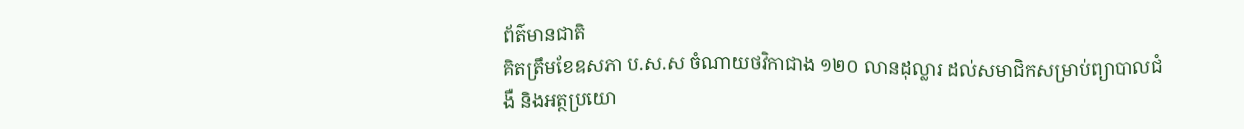ព័ត៌មានជាតិ
គិតត្រឹមខែឧសភា ប.ស.ស ចំណាយថវិកាជាង ១២០ លានដុល្លារ ដល់សមាជិកសម្រាប់ព្យាបាលជំងឺ និងអត្ថប្រយោ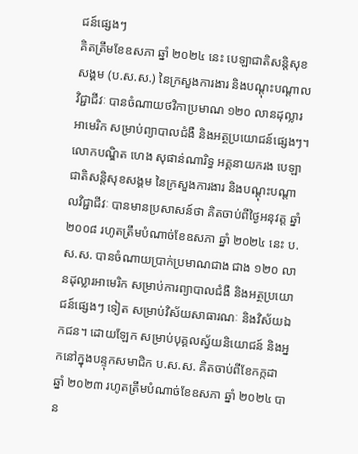ជន៍ផ្សេងៗ
គិតត្រឹមខែឧសភា ឆ្នាំ ២០២៤ នេះ បេឡាជាតិសន្តិសុខសង្គម (ប.ស.ស.) នៃក្រសួងការងារ និងបណ្តុះបណ្តាលវិជ្ជាជីវៈ បានចំណាយថវិកាប្រមាណ ១២០ លានដុល្លារអាមេរិក សម្រាប់ព្យាបាលជំងឺ និងអត្ថប្រយោជន៍ផ្សេងៗ។
លោកបណ្ឌិត ហេង សុផាន់ណារិទ្ធ អគ្គនាយករង បេឡាជាតិសន្តិសុខសង្គម នៃក្រសួងការងារ និងបណ្តុះបណ្តាលវិជ្ជាជីវៈ បានមានប្រសាសន៍ថា គិតចាប់ពីថ្ងៃអនុវត្ត ឆ្នាំ ២០០៨ រហូតត្រឹមបំណាច់ខែឧសភា ឆ្នាំ ២០២៤ នេះ ប.ស.ស. បានចំណាយប្រាក់ប្រមាណជាង ជាង ១២០ លានដុល្លារអាមេរិក សម្រាប់ការព្យាបាលជំងឺ និងអត្ថប្រយោជន៍ផ្សេងៗ ទៀត សម្រាប់វិស័យសាធារណៈ និងវិស័យឯកជន។ ដោយឡែក សម្រាប់បុគ្គលស្វ័យនិយោជន៍ និងអ្នកនៅក្នុងបន្ទុកសមាជិក ប.ស.ស. គិតចាប់ពីខែកក្កដា ឆ្នាំ ២០២៣ រហូតត្រឹមបំណាច់ខែឧសភា ឆ្នាំ ២០២៤ បាន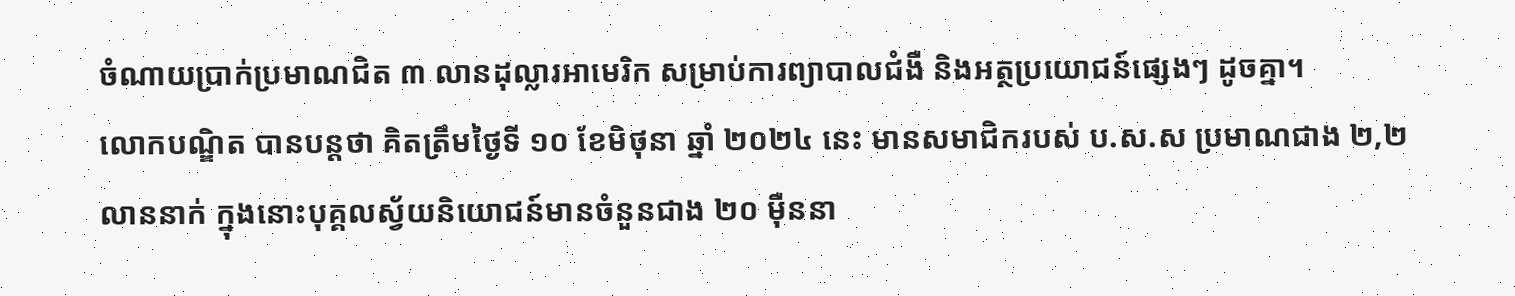ចំណាយប្រាក់ប្រមាណជិត ៣ លានដុល្លារអាមេរិក សម្រាប់ការព្យាបាលជំងឺ និងអត្ថប្រយោជន៍ផ្សេងៗ ដូចគ្នា។
លោកបណ្ឌិត បានបន្តថា គិតត្រឹមថ្ងៃទី ១០ ខែមិថុនា ឆ្នាំ ២០២៤ នេះ មានសមាជិករបស់ ប.ស.ស ប្រមាណជាង ២,២ លាននាក់ ក្នុងនោះបុគ្គលស្វ័យនិយោជន៍មានចំនួនជាង ២០ ម៉ឺននា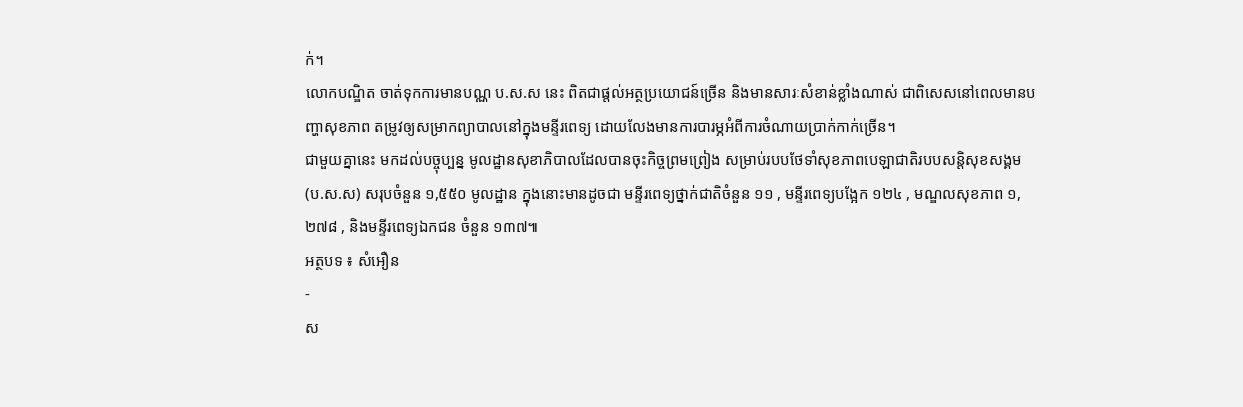ក់។
លោកបណ្ឌិត ចាត់ទុកការមានបណ្ណ ប.ស.ស នេះ ពិតជាផ្តល់អត្ថប្រយោជន៍ច្រើន និងមានសារៈសំខាន់ខ្លាំងណាស់ ជាពិសេសនៅពេលមានបញ្ហាសុខភាព តម្រូវឲ្យសម្រាកព្យាបាលនៅក្នុងមន្ទីរពេទ្យ ដោយលែងមានការបារម្ភអំពីការចំណាយប្រាក់កាក់ច្រើន។
ជាមួយគ្នានេះ មកដល់បច្ចុប្បន្ន មូលដ្ឋានសុខាភិបាលដែលបានចុះកិច្ចព្រមព្រៀង សម្រាប់របបថែទាំសុខភាពបេឡាជាតិរបបសន្តិសុខសង្គម (ប.ស.ស) សរុបចំនួន ១,៥៥០ មូលដ្ឋាន ក្នុងនោះមានដូចជា មន្ទីរពេទ្យថ្នាក់ជាតិចំនួន ១១ , មន្ទីរពេទ្យបង្អែក ១២៤ , មណ្ឌលសុខភាព ១,២៧៨ , និងមន្ទីរពេទ្យឯកជន ចំនួន ១៣៧៕
អត្ថបទ ៖ សំអឿន
-
ស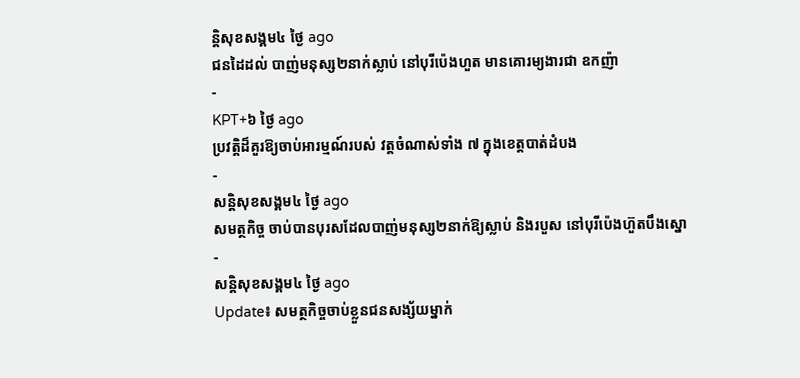ន្តិសុខសង្គម៤ ថ្ងៃ ago
ជនដៃដល់ បាញ់មនុស្ស២នាក់ស្លាប់ នៅបុរីប៉េងហួត មានគោរម្យងារជា ឧកញ៉ា
-
KPT+៦ ថ្ងៃ ago
ប្រវត្តិដ៏គួរឱ្យចាប់អារម្មណ៍របស់ វត្តចំណាស់ទាំង ៧ ក្នុងខេត្តបាត់ដំបង
-
សន្តិសុខសង្គម៤ ថ្ងៃ ago
សមត្ថកិច្ច ចាប់បានបុរសដែលបាញ់មនុស្ស២នាក់ឱ្យស្លាប់ និងរបួស នៅបុរីប៉េងហ៊ួតបឹងស្នោ
-
សន្តិសុខសង្គម៤ ថ្ងៃ ago
Update៖ សមត្ថកិច្ចចាប់ខ្លួនជនសង្ស័យម្នាក់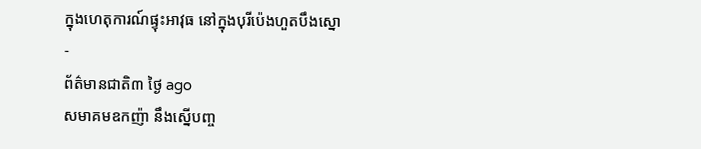ក្នុងហេតុការណ៍ផ្ទុះអាវុធ នៅក្នុងបុរីប៉េងហួតបឹងស្នោ
-
ព័ត៌មានជាតិ៣ ថ្ងៃ ago
សមាគមឧកញ៉ា នឹងស្នើបញ្ច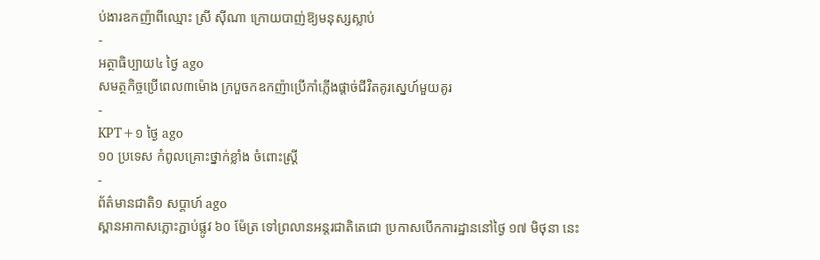ប់ងារឧកញ៉ាពីឈ្មោះ ស្រី ស៊ីណា ក្រោយបាញ់ឱ្យមនុស្សស្លាប់
-
អត្ថាធិប្បាយ៤ ថ្ងៃ ago
សមត្ថកិច្ចប្រើពេល៣ម៉ោង ក្របួចកឧកញ៉ាប្រើកាំភ្លើងផ្ដាច់ជីវិតគូរស្នេហ៍មួយគូរ
-
KPT+១ ថ្ងៃ ago
១០ ប្រទេស កំពូលគ្រោះថ្នាក់ខ្លាំង ចំពោះស្រ្តី
-
ព័ត៌មានជាតិ១ សប្តាហ៍ ago
ស្ពានអាកាសភ្លោះភ្ជាប់ផ្លូវ ៦០ ម៉ែត្រ ទៅព្រលានអន្តរជាតិតេជោ ប្រកាសបើកការដ្ឋាននៅថ្ងៃ ១៧ មិថុនា នេះ